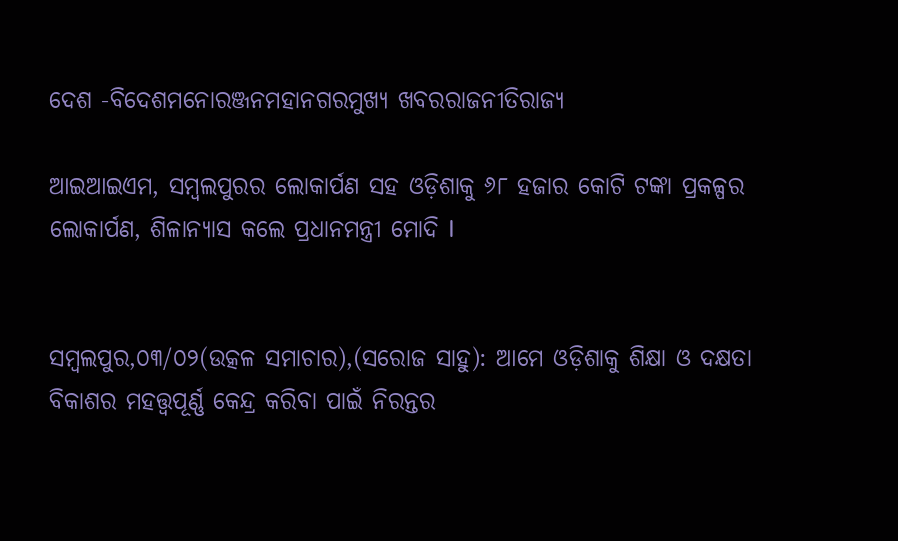ଦେଶ -ବିଦେଶମନୋରଞ୍ଜନମହାନଗରମୁଖ୍ୟ ଖବରରାଜନୀତିରାଜ୍ୟ

ଆଇଆଇଏମ, ସମ୍ବଲପୁରର ଲୋକାର୍ପଣ ସହ ଓଡ଼ିଶାକୁ ୬୮ ହଜାର କୋଟି ଟଙ୍କା ପ୍ରକଳ୍ପର ଲୋକାର୍ପଣ, ଶିଳାନ୍ୟାସ କଲେ ପ୍ରଧାନମନ୍ତ୍ରୀ ମୋଦି I


ସମ୍ବଲପୁର,୦୩/୦୨(ଉତ୍କଳ ସମାଚାର),(ସରୋଜ ସାହୁ): ଆମେ ଓଡ଼ିଶାକୁ ଶିକ୍ଷା ଓ ଦକ୍ଷତା ବିକାଶର ମହତ୍ତ୍ୱପୂର୍ଣ୍ଣ କେନ୍ଦ୍ର କରିବା ପାଇଁ ନିରନ୍ତର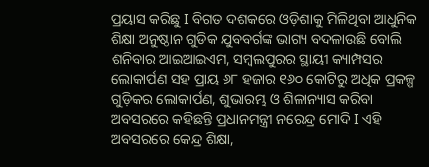ପ୍ରୟାସ କରିଛୁ I ବିଗତ ଦଶକରେ ଓଡ଼ିଶାକୁ ମିଳିଥିବା ଆଧୁନିକ ଶିକ୍ଷା ଅନୁଷ୍ଠାନ ଗୁଡିକ ଯୁବବର୍ଗଙ୍କ ଭାଗ୍ୟ ବଦଳାଉଛି ବୋଲି ଶନିବାର ଆଇଆଇଏମ, ସମ୍ବଲପୁରର ସ୍ଥାୟୀ କ୍ୟାମ୍ପସର ଲୋକାର୍ପଣ ସହ ପ୍ରାୟ ୬୮ ହଜାର ୧୬୦ କୋଟିରୁ ଅଧିକ ପ୍ରକଳ୍ପ ଗୁଡ଼ିକର ଲୋକାର୍ପଣ, ଶୁଭାରମ୍ଭ ଓ ଶିଳାନ୍ୟାସ କରିବା ଅବସରରେ କହିଛନ୍ତି ପ୍ରଧାନମନ୍ତ୍ରୀ ନରେନ୍ଦ୍ର ମୋଦି I ଏହି ଅବସରରେ କେନ୍ଦ୍ର ଶିକ୍ଷା,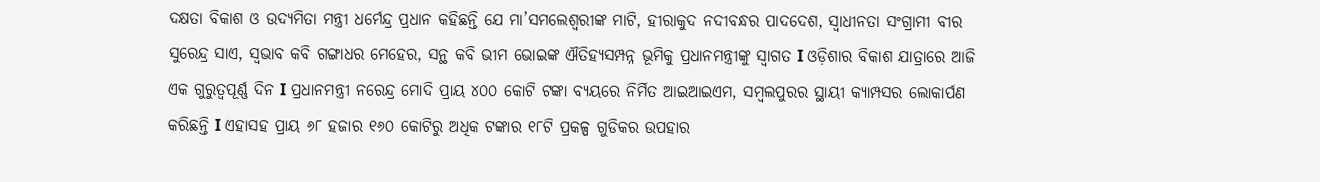ଦକ୍ଷତା ବିକାଶ ଓ ଉଦ୍ୟମିତା ମନ୍ତ୍ରୀ ଧର୍ମେନ୍ଦ୍ର ପ୍ରଧାନ କହିଛନ୍ତି ଯେ ମା’ସମଲେଶ୍ୱରୀଙ୍କ ମାଟି, ହୀରାକୁଦ ନଦୀବନ୍ଧର ପାଦଦେଶ, ସ୍ୱାଧୀନତା ସଂଗ୍ରାମୀ ବୀର ସୁରେନ୍ଦ୍ର ସାଏ, ସ୍ୱଭାବ କବି ଗଙ୍ଗାଧର ମେହେର, ସନ୍ଥ କବି ଭୀମ ଭୋଇଙ୍କ ଐତିହ୍ୟସମ୍ପନ୍ନ ଭୂମିକୁ ପ୍ରଧାନମନ୍ତ୍ରୀଙ୍କୁ ସ୍ୱାଗତ I ଓଡ଼ିଶାର ବିକାଶ ଯାତ୍ରାରେ ଆଜି ଏକ ଗୁରୁତ୍ୱପୂର୍ଣ୍ଣ ଦିନ I ପ୍ରଧାନମନ୍ତ୍ରୀ ନରେନ୍ଦ୍ର ମୋଦି ପ୍ରାୟ ୪୦୦ କୋଟି ଟଙ୍କା ବ୍ୟୟରେ ନିର୍ମିତ ଆଇଆଇଏମ, ସମ୍ବଲପୁରର ସ୍ଥାୟୀ କ୍ୟାମ୍ପସର ଲୋକାର୍ପଣ କରିଛନ୍ତି I ଏହାସହ ପ୍ରାୟ ୬୮ ହଜାର ୧୬୦ କୋଟିରୁ ଅଧିକ ଟଙ୍କାର ୧୮ଟି ପ୍ରକଳ୍ପ ଗୁଡିକର ଉପହାର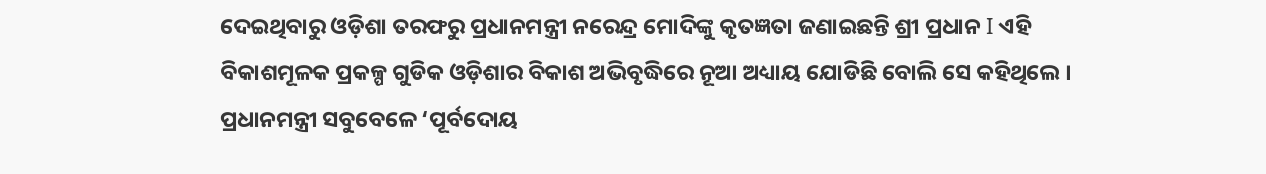ଦେଇଥିବାରୁ ଓଡ଼ିଶା ତରଫରୁ ପ୍ରଧାନମନ୍ତ୍ରୀ ନରେନ୍ଦ୍ର ମୋଦିଙ୍କୁ କୃତଜ୍ଞତା ଜଣାଇଛନ୍ତି ଶ୍ରୀ ପ୍ରଧାନ I ଏହି ବିକାଶମୂଳକ ପ୍ରକଳ୍ପ ଗୁଡିକ ଓଡ଼ିଶାର ବିକାଶ ଅଭିବୃଦ୍ଧିରେ ନୂଆ ଅଧ୍ୟାୟ ଯୋଡିଛି ବୋଲି ସେ କହିଥିଲେ । ପ୍ରଧାନମନ୍ତ୍ରୀ ସବୁବେଳେ ‘ପୂର୍ବଦୋୟ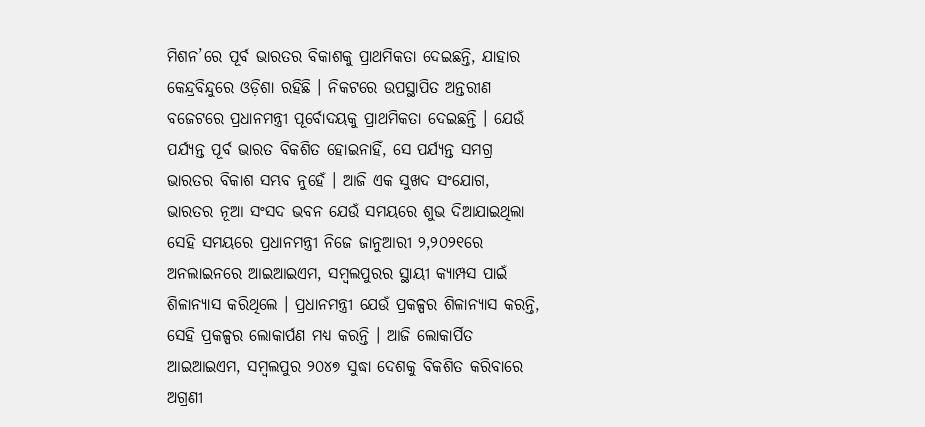ମିଶନ’ରେ ପୂର୍ବ ଭାରତର ବିକାଶକୁ ପ୍ରାଥମିକତା ଦେଇଛନ୍ତି, ଯାହାର କେନ୍ଦ୍ରବିନ୍ଦୁରେ ଓଡ଼ିଶା ରହିଛି । ନିକଟରେ ଉପସ୍ଥାପିତ ଅନ୍ତରୀଣ ବଜେଟରେ ପ୍ରଧାନମନ୍ତ୍ରୀ ପୂର୍ବୋଦୟକୁ ପ୍ରାଥମିକତା ଦେଇଛନ୍ତି । ଯେଉଁ ପର୍ଯ୍ୟନ୍ତ ପୂର୍ବ ଭାରତ ବିକଶିତ ହୋଇନାହିଁ, ସେ ପର୍ଯ୍ୟନ୍ତ ସମଗ୍ର ଭାରତର ବିକାଶ ସମ୍ଭବ ନୁହେଁ । ଆଜି ଏକ ସୁଖଦ ସଂଯୋଗ, ଭାରତର ନୂଆ ସଂସଦ ଭବନ ଯେଉଁ ସମୟରେ ଶୁଭ ଦିଆଯାଇଥିଲା ସେହି ସମୟରେ ପ୍ରଧାନମନ୍ତ୍ରୀ ନିଜେ ଜାନୁଆରୀ ୨,୨୦୨୧ରେ ଅନଲାଇନରେ ଆଇଆଇଏମ, ସମ୍ବଲପୁରର ସ୍ଥାୟୀ କ୍ୟାମ୍ପସ ପାଇଁ ଶିଳାନ୍ୟାସ କରିଥିଲେ । ପ୍ରଧାନମନ୍ତ୍ରୀ ଯେଉଁ ପ୍ରକଳ୍ପର ଶିଳାନ୍ୟାସ କରନ୍ତି, ସେହି ପ୍ରକଳ୍ପର ଲୋକାର୍ପଣ ମଧ୍ୟ କରନ୍ତି । ଆଜି ଲୋକାର୍ପିତ ଆଇଆଇଏମ, ସମ୍ବଲପୁର ୨୦୪୭ ସୁଦ୍ଧା ଦେଶକୁ ବିକଶିତ କରିବାରେ ଅଗ୍ରଣୀ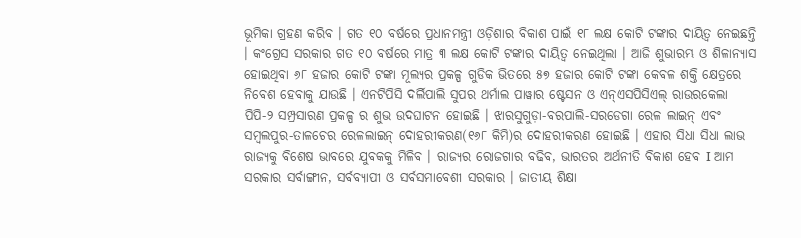ଭୂମିକା ଗ୍ରହଣ କରିବ । ଗତ ୧୦ ବର୍ଷରେ ପ୍ରଧାନମନ୍ତ୍ରୀ ଓଡ଼ିଶାର ବିକାଶ ପାଇଁ ୧୮ ଲକ୍ଷ କୋଟି ଟଙ୍କାର ଦାୟିତ୍ୱ ନେଇଛନ୍ତି । କଂଗ୍ରେସ ସରକାର ଗତ ୧୦ ବର୍ଷରେ ମାତ୍ର ୩ ଲକ୍ଷ କୋଟି ଟଙ୍କାର ଦାୟିତ୍ୱ ନେଇଥିଲା । ଆଜି ଶୁଭାରମ୍ଭ ଓ ଶିଳାନ୍ୟାସ ହୋଇଥିବା ୬୮ ହଜାର କୋଟି ଟଙ୍କା ମୂଲ୍ୟର ପ୍ରକଳ୍ପ ଗୁଡିକ ଭିତରେ ୫୭ ହଜାର କୋଟି ଟଙ୍କା କେବଳ ଶକ୍ତି କ୍ଷେତ୍ରରେ ନିବେଶ ହେବାକୁ ଯାଉଛି । ଏନଟିପିସି ଦର୍ଲିପାଲି ସୁପର ଥର୍ମାଲ ପାୱାର ଷ୍ଟେସନ ଓ ଏନ୍ଏସପିସିଏଲ୍ ରାଉରକେଲା ପିପି-୨ ସମ୍ପ୍ରସାରଣ ପ୍ରକଳ୍ପ ର ଶୁଭ ଉଦଘାଟନ ହୋଇଛି । ଝାରସୁଗୁଡ଼ା-ବରପାଲି-ସରଡେଗା ରେଳ ଲାଇନ୍ ଏବଂ ସମ୍ବଲପୁର-ତାଳଚେର ରେଳଲାଇନ୍ ଦୋହରୀକରଣ(୧୬୮ କିମି)ର ଦୋହରୀକରଣ ହୋଇଛି । ଏହାର ସିଧା ସିଧା ଲାଭ ରାଜ୍ୟକୁ ବିଶେଷ ଭାବରେ ଯୁବକକୁ ମିଳିବ । ରାଜ୍ୟର ରୋଜଗାର ବଢିବ, ଭାରତର ଅର୍ଥନୀତି ବିକାଶ ହେବ I ଆମ ସରକାର ସର୍ବାଙ୍ଗୀନ, ସର୍ବବ୍ୟାପୀ ଓ ସର୍ବସମାବେଶୀ ସରକାର । ଜାତୀୟ ଶିକ୍ଷା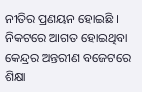ନୀତିର ପ୍ରଣୟନ ହୋଇଛି । ନିକଟରେ ଆଗତ ହୋଇଥିବା କେନ୍ଦ୍ରର ଅନ୍ତରୀଣ ବଜେଟରେ ଶିକ୍ଷା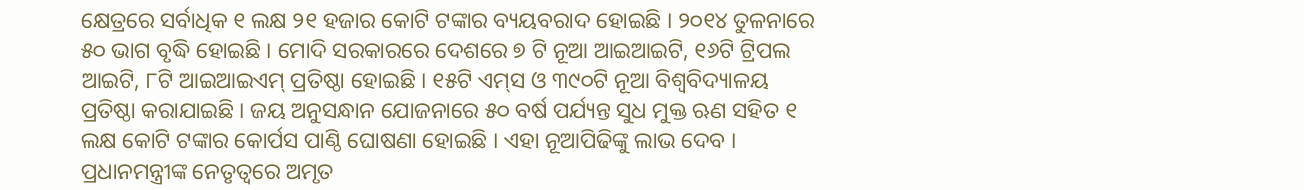କ୍ଷେତ୍ରରେ ସର୍ବାଧିକ ୧ ଲକ୍ଷ ୨୧ ହଜାର କୋଟି ଟଙ୍କାର ବ୍ୟୟବରାଦ ହୋଇଛି । ୨୦୧୪ ତୁଳନାରେ ୫୦ ଭାଗ ବୃଦ୍ଧି ହୋଇଛି । ମୋଦି ସରକାରରେ ଦେଶରେ ୭ ଟି ନୂଆ ଆଇଆଇଟି, ୧୬ଟି ଟ୍ରିପଲ ଆଇଟି, ୮ଟି ଆଇଆଇଏମ୍ ପ୍ରତିଷ୍ଠା ହୋଇଛି । ୧୫ଟି ଏମ୍‌ସ ଓ ୩୯୦ଟି ନୂଆ ବିଶ୍ୱବିଦ୍ୟାଳୟ ପ୍ରତିଷ୍ଠା କରାଯାଇଛି । ଜୟ ଅନୁସନ୍ଧାନ ଯୋଜନାରେ ୫୦ ବର୍ଷ ପର୍ଯ୍ୟନ୍ତ ସୁଧ ମୁକ୍ତ ଋଣ ସହିତ ୧ ଲକ୍ଷ କୋଟି ଟଙ୍କାର କୋର୍ପସ ପାଣ୍ଠି ଘୋଷଣା ହୋଇଛି । ଏହା ନୂଆପିଢିଙ୍କୁ ଲାଭ ଦେବ । ପ୍ରଧାନମନ୍ତ୍ରୀଙ୍କ ନେତୃତ୍ୱରେ ଅମୃତ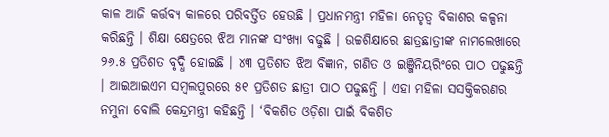କାଳ ଆଜି କର୍ତ୍ତବ୍ୟ କାଳରେ ପରିବର୍ତ୍ତିତ ହେଉଛି । ପ୍ରଧାନମନ୍ତ୍ରୀ ମହିଳା ନେତୃତ୍ୱ ବିକାଶର କଳ୍ପନା କରିଛନ୍ତି । ଶିକ୍ଷା କ୍ଷେତ୍ରରେ ଝିଅ ମାନଙ୍କ ସଂଖ୍ୟା ବଢୁଛି । ଉଚ୍ଚଶିକ୍ଷାରେ ଛାତ୍ରଛାତ୍ରୀଙ୍କ ନାମଲେଖାରେ ୨୬.୫ ପ୍ରତିଶତ ବୃଦ୍ଧି ହୋଇଛି । ୪୩ ପ୍ରତିଶତ ଝିଅ ବିଜ୍ଞାନ, ଗଣିତ ଓ ଇଞ୍ଜିନିୟରିଂରେ ପାଠ ପଢୁଛନ୍ତି । ଆଇଆଇଏମ ସମ୍ବଲପୁରରେ ୫୧ ପ୍ରତିଶତ ଛାତ୍ରୀ ପାଠ ପଢୁଛନ୍ତି । ଏହା ମହିଳା ସସକ୍ତିକରଣର ନମୁନା ବୋଲି କେନ୍ଦ୍ରମନ୍ତ୍ରୀ କହିଛନ୍ତି । ‘ବିକଶିତ ଓଡ଼ିଶା ପାଇଁ ବିକଶିତ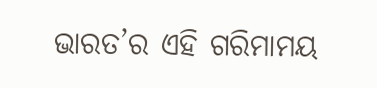ଭାରତ’ର ଏହି ଗରିମାମୟ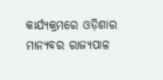କାର୍ଯ୍ୟକ୍ରମରେ ଓଡ଼ିଶାର ମାନ୍ୟବର ରାଜ୍ୟପାଳ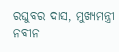ରଘୁବର ଦାସ, ମୁଖ୍ୟମନ୍ତ୍ରୀ ନବୀନ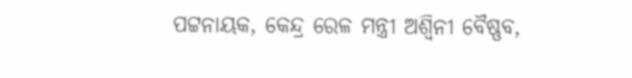ପଟ୍ଟନାୟକ, କେନ୍ଦ୍ର ରେଳ ମନ୍ତ୍ରୀ ଅଶ୍ୱିନୀ ବୈଷ୍ଣବ,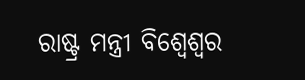ରାଷ୍ଟ୍ର ମନ୍ତ୍ରୀ ବିଶ୍ୱେଶ୍ୱର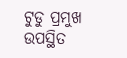ଟୁଡୁ ପ୍ରମୁଖ ଉପସ୍ଥିତ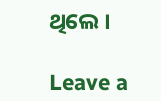ଥିଲେ ।

Leave a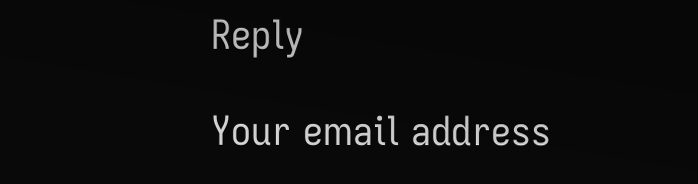Reply

Your email address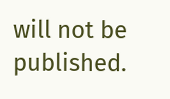will not be published.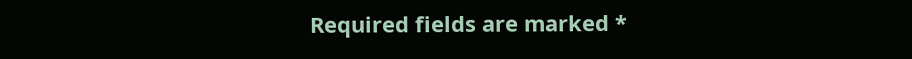Required fields are marked *